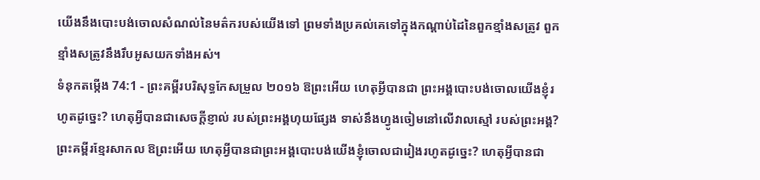យើងនឹងបោះបង់ចោលសំណល់នៃមត៌ករបស់យើងទៅ ព្រមទាំងប្រគល់គេទៅក្នុងកណ្ដាប់ដៃនៃពួកខ្មាំងសត្រូវ ពួកខ្មាំងសត្រូវនឹងរឹបអូសយកទាំងអស់។
ទំនុកតម្កើង 74:1 - ព្រះគម្ពីរបរិសុទ្ធកែសម្រួល ២០១៦ ឱព្រះអើយ ហេតុអ្វីបានជា ព្រះអង្គបោះបង់ចោលយើងខ្ញុំរហូតដូច្នេះ? ហេតុអ្វីបានជាសេចក្ដីខ្ញាល់ របស់ព្រះអង្គហុយផ្សែង ទាស់នឹងហ្វូងចៀមនៅលើវាលស្មៅ របស់ព្រះអង្គ? ព្រះគម្ពីរខ្មែរសាកល ឱព្រះអើយ ហេតុអ្វីបានជាព្រះអង្គបោះបង់យើងខ្ញុំចោលជារៀងរហូតដូច្នេះ? ហេតុអ្វីបានជា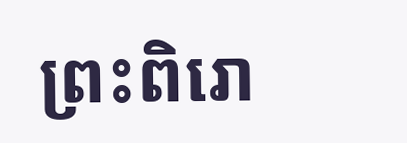ព្រះពិរោ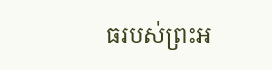ធរបស់ព្រះអ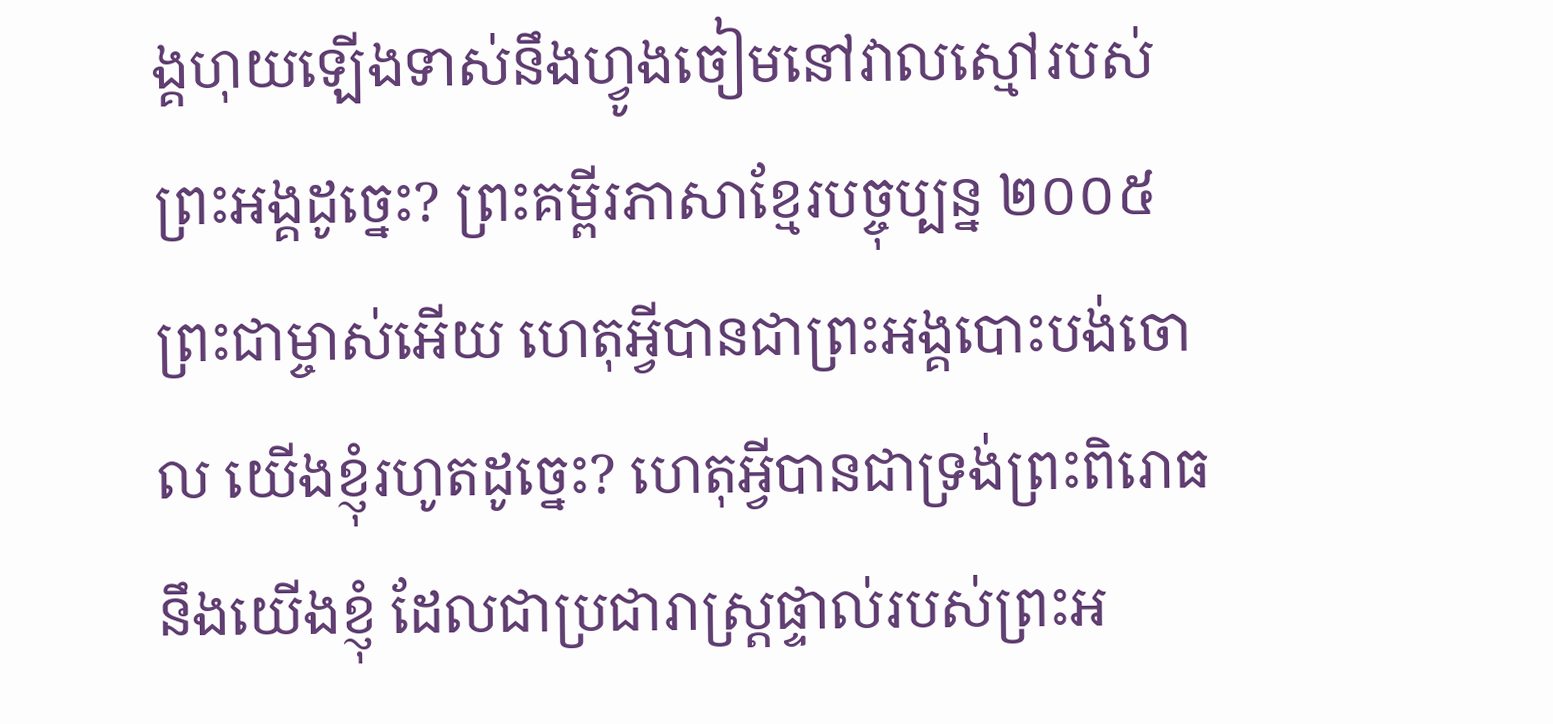ង្គហុយឡើងទាស់នឹងហ្វូងចៀមនៅវាលស្មៅរបស់ព្រះអង្គដូច្នេះ? ព្រះគម្ពីរភាសាខ្មែរបច្ចុប្បន្ន ២០០៥ ព្រះជាម្ចាស់អើយ ហេតុអ្វីបានជាព្រះអង្គបោះបង់ចោល យើងខ្ញុំរហូតដូច្នេះ? ហេតុអ្វីបានជាទ្រង់ព្រះពិរោធនឹងយើងខ្ញុំ ដែលជាប្រជារាស្ដ្រផ្ទាល់របស់ព្រះអ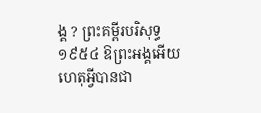ង្គ ? ព្រះគម្ពីរបរិសុទ្ធ ១៩៥៤ ឱព្រះអង្គអើយ ហេតុអ្វីបានជា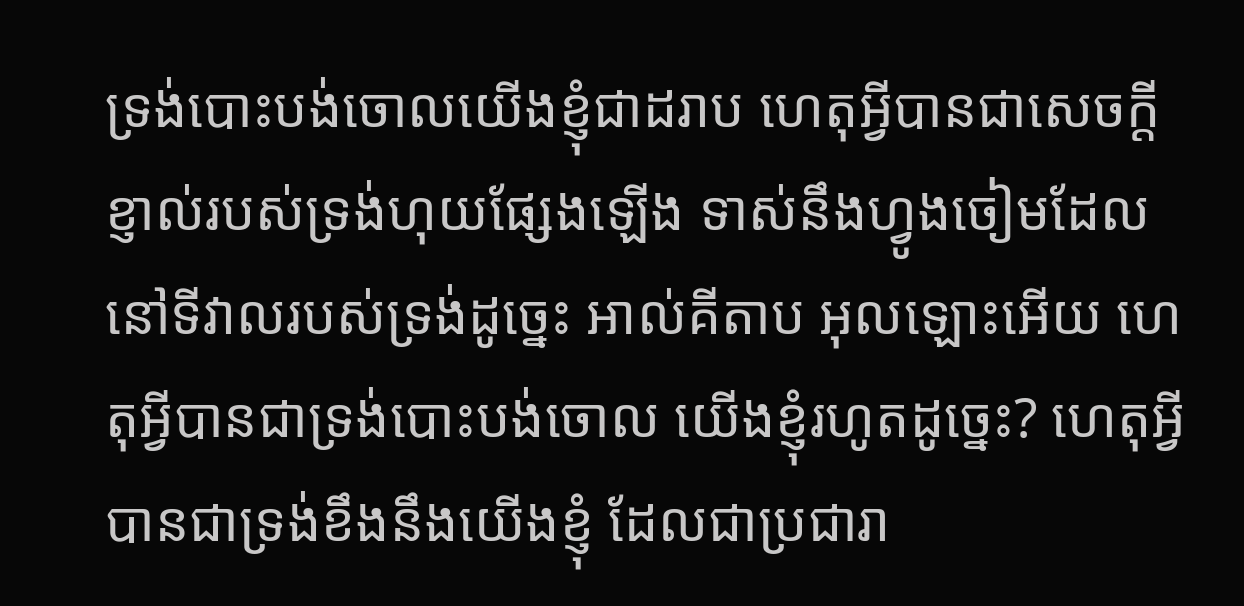ទ្រង់បោះបង់ចោលយើងខ្ញុំជាដរាប ហេតុអ្វីបានជាសេចក្ដីខ្ញាល់របស់ទ្រង់ហុយផ្សែងឡើង ទាស់នឹងហ្វូងចៀមដែលនៅទីវាលរបស់ទ្រង់ដូច្នេះ អាល់គីតាប អុលឡោះអើយ ហេតុអ្វីបានជាទ្រង់បោះបង់ចោល យើងខ្ញុំរហូតដូច្នេះ? ហេតុអ្វីបានជាទ្រង់ខឹងនឹងយើងខ្ញុំ ដែលជាប្រជារា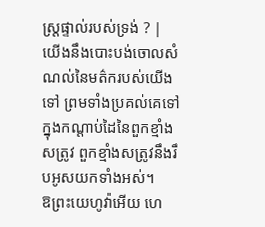ស្ដ្រផ្ទាល់របស់ទ្រង់ ? |
យើងនឹងបោះបង់ចោលសំណល់នៃមត៌ករបស់យើងទៅ ព្រមទាំងប្រគល់គេទៅក្នុងកណ្ដាប់ដៃនៃពួកខ្មាំងសត្រូវ ពួកខ្មាំងសត្រូវនឹងរឹបអូសយកទាំងអស់។
ឱព្រះយេហូវ៉ាអើយ ហេ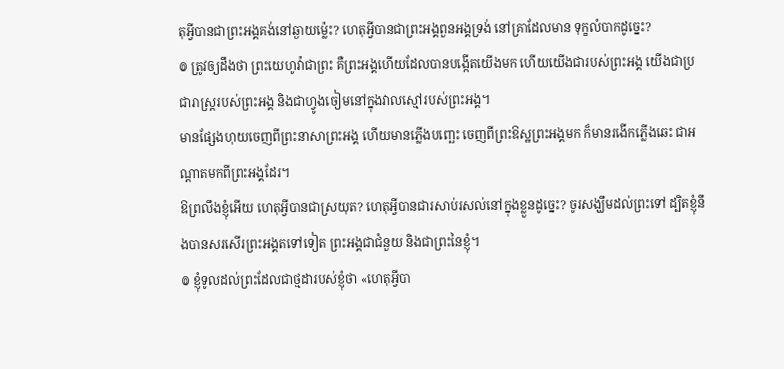តុអ្វីបានជាព្រះអង្គគង់នៅឆ្ងាយម៉្លេះ? ហេតុអ្វីបានជាព្រះអង្គពួនអង្គទ្រង់ នៅគ្រាដែលមាន ទុក្ខលំបាកដូច្នេះ?
៙ ត្រូវឲ្យដឹងថា ព្រះយេហូវ៉ាជាព្រះ គឺព្រះអង្គហើយដែលបានបង្កើតយើងមក ហើយយើងជារបស់ព្រះអង្គ យើងជាប្រជារាស្ត្ររបស់ព្រះអង្គ និងជាហ្វូងចៀមនៅក្នុងវាលស្មៅរបស់ព្រះអង្គ។
មានផ្សែងហុយចេញពីព្រះនាសាព្រះអង្គ ហើយមានភ្លើងបញ្ឆេះ ចេញពីព្រះឱស្ឋព្រះអង្គមក ក៏មានរងើកភ្លើងឆេះ ជាអណ្ដាតមកពីព្រះអង្គដែរ។
ឱព្រលឹងខ្ញុំអើយ ហេតុអ្វីបានជាស្រយុត? ហេតុអ្វីបានជារសាប់រសល់នៅក្នុងខ្លួនដូច្នេះ? ចូរសង្ឃឹមដល់ព្រះទៅ ដ្បិតខ្ញុំនឹងបានសរសើរព្រះអង្គតទៅទៀត ព្រះអង្គជាជំនួយ និងជាព្រះនៃខ្ញុំ។
៙ ខ្ញុំទូលដល់ព្រះដែលជាថ្មដារបស់ខ្ញុំថា «ហេតុអ្វីបា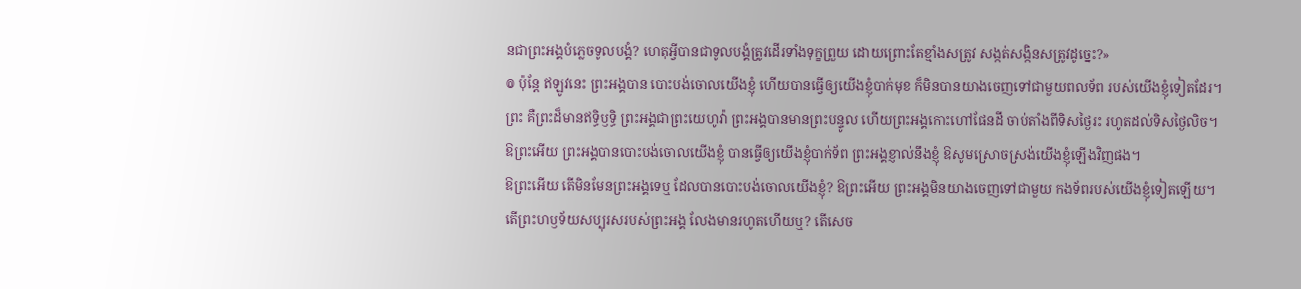នជាព្រះអង្គបំភ្លេចទូលបង្គំ? ហេតុអ្វីបានជាទូលបង្គំត្រូវដើរទាំងទុក្ខព្រួយ ដោយព្រោះតែខ្មាំងសត្រូវ សង្កត់សង្កិនសត្រូវដូច្នេះ?»
៙ ប៉ុន្តែ ឥឡូវនេះ ព្រះអង្គបាន បោះបង់ចោលយើងខ្ញុំ ហើយបានធ្វើឲ្យយើងខ្ញុំបាក់មុខ ក៏មិនបានយាងចេញទៅជាមួយពលទ័ព របស់យើងខ្ញុំទៀតដែរ។
ព្រះ គឺព្រះដ៏មានឥទ្ធិឫទ្ធិ ព្រះអង្គជាព្រះយេហូវ៉ា ព្រះអង្គបានមានព្រះបន្ទូល ហើយព្រះអង្គកោះហៅផែនដី ចាប់តាំងពីទិសថ្ងៃរះ រហូតដល់ទិសថ្ងៃលិច។
ឱព្រះអើយ ព្រះអង្គបានបោះបង់ចោលយើងខ្ញុំ បានធ្វើឲ្យយើងខ្ញុំបាក់ទ័ព ព្រះអង្គខ្ញាល់នឹងខ្ញុំ ឱសូមស្រោចស្រង់យើងខ្ញុំឡើងវិញផង។
ឱព្រះអើយ តើមិនមែនព្រះអង្គទេឬ ដែលបានបោះបង់ចោលយើងខ្ញុំ? ឱព្រះអើយ ព្រះអង្គមិនយាងចេញទៅជាមួយ កងទ័ពរបស់យើងខ្ញុំទៀតឡើយ។
តើព្រះហឫទ័យសប្បុរសរបស់ព្រះអង្គ លែងមានរហូតហើយឬ? តើសេច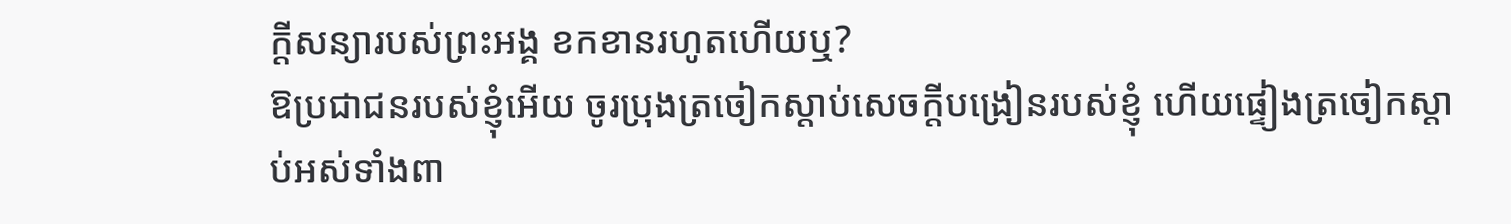ក្ដីសន្យារបស់ព្រះអង្គ ខកខានរហូតហើយឬ?
ឱប្រជាជនរបស់ខ្ញុំអើយ ចូរប្រុងត្រចៀកស្តាប់សេចក្ដីបង្រៀនរបស់ខ្ញុំ ហើយផ្ទៀងត្រចៀកស្តាប់អស់ទាំងពា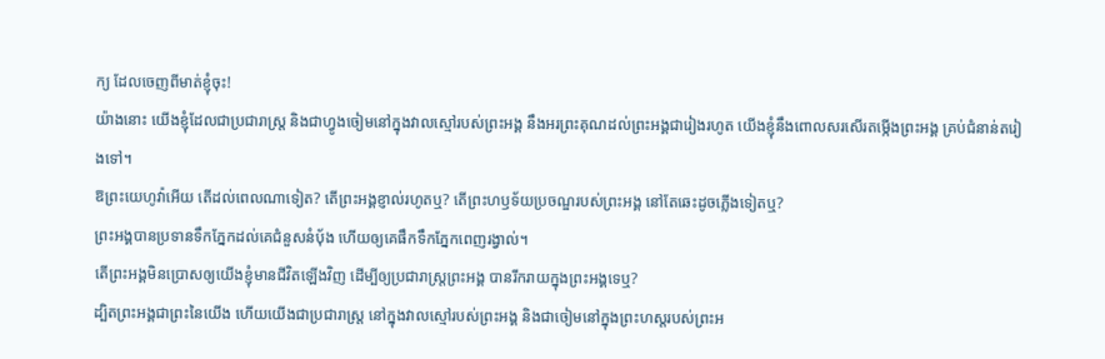ក្យ ដែលចេញពីមាត់ខ្ញុំចុះ!
យ៉ាងនោះ យើងខ្ញុំដែលជាប្រជារាស្ត្រ និងជាហ្វូងចៀមនៅក្នុងវាលស្មៅរបស់ព្រះអង្គ នឹងអរព្រះគុណដល់ព្រះអង្គជារៀងរហូត យើងខ្ញុំនឹងពោលសរសើរតម្កើងព្រះអង្គ គ្រប់ជំនាន់តរៀងទៅ។
ឱព្រះយេហូវ៉ាអើយ តើដល់ពេលណាទៀត? តើព្រះអង្គខ្ញាល់រហូតឬ? តើព្រះហឫទ័យប្រចណ្ឌរបស់ព្រះអង្គ នៅតែឆេះដូចភ្លើងទៀតឬ?
ព្រះអង្គបានប្រទានទឹកភ្នែកដល់គេជំនួសនំប៉័ង ហើយឲ្យគេផឹកទឹកភ្នែកពេញរង្វាល់។
តើព្រះអង្គមិនប្រោសឲ្យយើងខ្ញុំមានជីវិតឡើងវិញ ដើម្បីឲ្យប្រជារាស្ត្រព្រះអង្គ បានរីករាយក្នុងព្រះអង្គទេឬ?
ដ្បិតព្រះអង្គជាព្រះនៃយើង ហើយយើងជាប្រជារាស្ត្រ នៅក្នុងវាលស្មៅរបស់ព្រះអង្គ និងជាចៀមនៅក្នុងព្រះហស្តរបស់ព្រះអ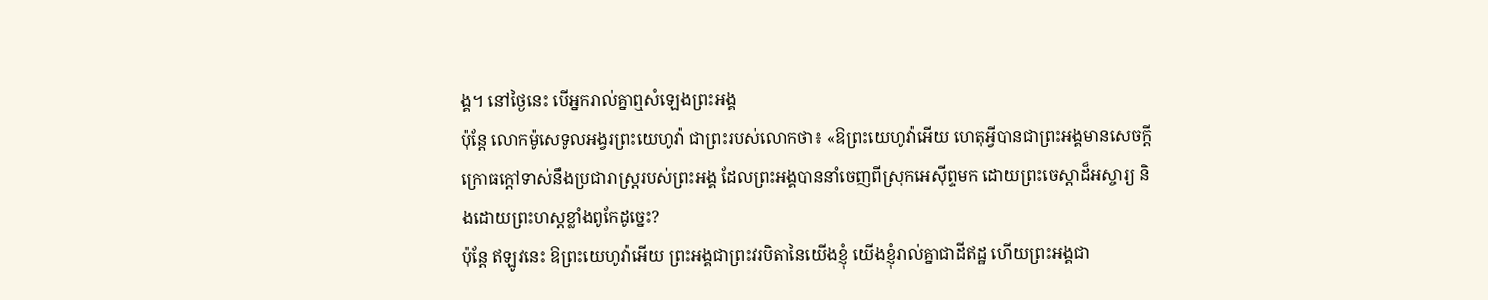ង្គ។ នៅថ្ងៃនេះ បើអ្នករាល់គ្នាឮសំឡេងព្រះអង្គ
ប៉ុន្តែ លោកម៉ូសេទូលអង្វរព្រះយេហូវ៉ា ជាព្រះរបស់លោកថា៖ «ឱព្រះយេហូវ៉ាអើយ ហេតុអ្វីបានជាព្រះអង្គមានសេចក្ដីក្រោធក្តៅទាស់នឹងប្រជារាស្ត្ររបស់ព្រះអង្គ ដែលព្រះអង្គបាននាំចេញពីស្រុកអេស៊ីព្ទមក ដោយព្រះចេស្តាដ៏អស្ចារ្យ និងដោយព្រះហស្តខ្លាំងពូកែដូច្នេះ?
ប៉ុន្តែ ឥឡូវនេះ ឱព្រះយេហូវ៉ាអើយ ព្រះអង្គជាព្រះវរបិតានៃយើងខ្ញុំ យើងខ្ញុំរាល់គ្នាជាដីឥដ្ឋ ហើយព្រះអង្គជា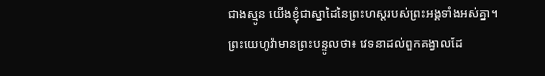ជាងស្មូន យើងខ្ញុំជាស្នាដៃនៃព្រះហស្តរបស់ព្រះអង្គទាំងអស់គ្នា។
ព្រះយេហូវ៉ាមានព្រះបន្ទូលថា៖ វេទនាដល់ពួកគង្វាលដែ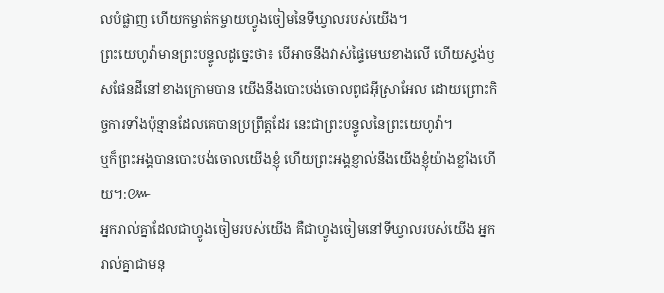លបំផ្លាញ ហើយកម្ចាត់កម្ចាយហ្វូងចៀមនៃទីឃ្វាលរបស់យើង។
ព្រះយេហូវ៉ាមានព្រះបន្ទូលដូច្នេះថា៖ បើអាចនឹងវាស់ផ្ទៃមេឃខាងលើ ហើយស្ទង់ឫសផែនដីនៅខាងក្រោមបាន យើងនឹងបោះបង់ចោលពូជអ៊ីស្រាអែល ដោយព្រោះកិច្ចការទាំងប៉ុន្មានដែលគេបានប្រព្រឹត្តដែរ នេះជាព្រះបន្ទូលនៃព្រះយេហូវ៉ា។
ឬក៏ព្រះអង្គបានបោះបង់ចោលយើងខ្ញុំ ហើយព្រះអង្គខ្ញាល់នឹងយើងខ្ញុំយ៉ាងខ្លាំងហើយ។:៚
អ្នករាល់គ្នាដែលជាហ្វូងចៀមរបស់យើង គឺជាហ្វូងចៀមនៅទីឃ្វាលរបស់យើង អ្នករាល់គ្នាជាមនុ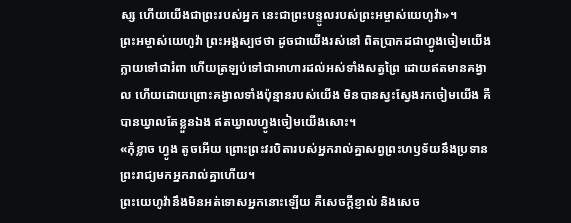ស្ស ហើយយើងជាព្រះរបស់អ្នក នេះជាព្រះបន្ទូលរបស់ព្រះអម្ចាស់យេហូវ៉ា»។
ព្រះអម្ចាស់យេហូវ៉ា ព្រះអង្គស្បថថា ដូចជាយើងរស់នៅ ពិតប្រាកដជាហ្វូងចៀមយើងក្លាយទៅជារំពា ហើយត្រឡប់ទៅជាអាហារដល់អស់ទាំងសត្វព្រៃ ដោយឥតមានគង្វាល ហើយដោយព្រោះគង្វាលទាំងប៉ុន្មានរបស់យើង មិនបានស្វះស្វែងរកចៀមយើង គឺបានឃ្វាលតែខ្លួនឯង ឥតឃ្វាលហ្វូងចៀមយើងសោះ។
«កុំខ្លាច ហ្វូង តូចអើយ ព្រោះព្រះវរបិតារបស់អ្នករាល់គ្នាសព្វព្រះហឫទ័យនឹងប្រទានព្រះរាជ្យមកអ្នករាល់គ្នាហើយ។
ព្រះយេហូវ៉ានឹងមិនអត់ទោសអ្នកនោះឡើយ គឺសេចក្ដីខ្ញាល់ និងសេច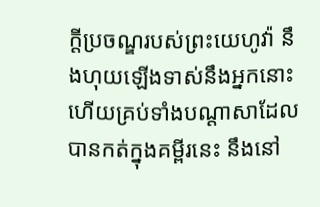ក្ដីប្រចណ្ឌរបស់ព្រះយេហូវ៉ា នឹងហុយឡើងទាស់នឹងអ្នកនោះ ហើយគ្រប់ទាំងបណ្ដាសាដែលបានកត់ក្នុងគម្ពីរនេះ នឹងនៅ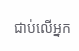ជាប់លើអ្នក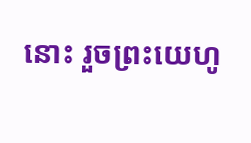នោះ រួចព្រះយេហូ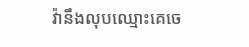វ៉ានឹងលុបឈ្មោះគេចេ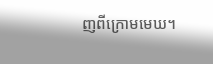ញពីក្រោមមេឃ។